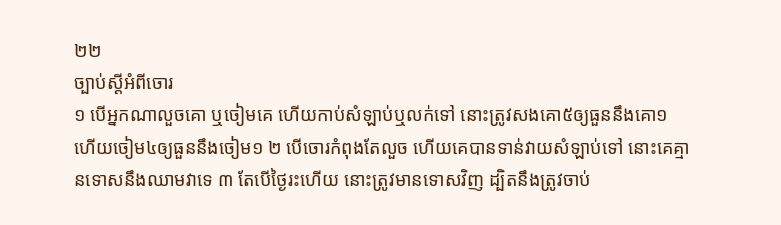២២
ច្បាប់ស្តីអំពីចោរ
១ បើអ្នកណាលួចគោ ឬចៀមគេ ហើយកាប់សំឡាប់ឬលក់ទៅ នោះត្រូវសងគោ៥ឲ្យធួននឹងគោ១ ហើយចៀម៤ឲ្យធួននឹងចៀម១ ២ បើចោរកំពុងតែលួច ហើយគេបានទាន់វាយសំឡាប់ទៅ នោះគេគ្មានទោសនឹងឈាមវាទេ ៣ តែបើថ្ងៃរះហើយ នោះត្រូវមានទោសវិញ ដ្បិតនឹងត្រូវចាប់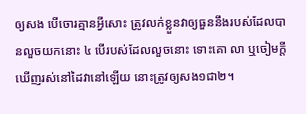ឲ្យសង បើចោរគ្មានអ្វីសោះ ត្រូវលក់ខ្លួនវាឲ្យធួននឹងរបស់ដែលបានលួចយកនោះ ៤ បើរបស់ដែលលួចនោះ ទោះគោ លា ឬចៀមក្តី ឃើញរស់នៅដៃវានៅឡើយ នោះត្រូវឲ្យសង១ជា២។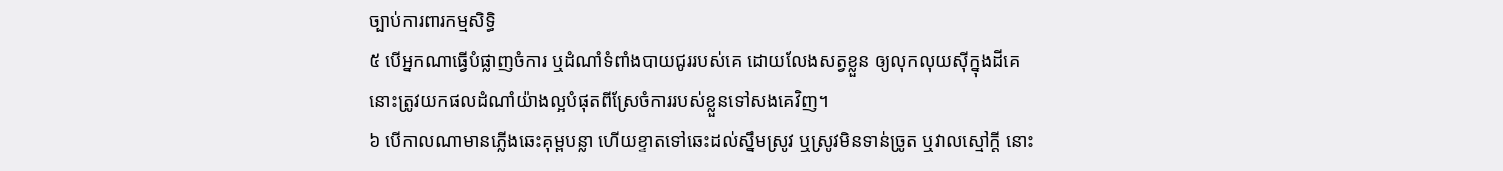ច្បាប់ការពារកម្មសិទ្ធិ
៥ បើអ្នកណាធ្វើបំផ្លាញចំការ ឬដំណាំទំពាំងបាយជូររបស់គេ ដោយលែងសត្វខ្លួន ឲ្យលុកលុយស៊ីក្នុងដីគេ នោះត្រូវយកផលដំណាំយ៉ាងល្អបំផុតពីស្រែចំការរបស់ខ្លួនទៅសងគេវិញ។
៦ បើកាលណាមានភ្លើងឆេះគុម្ពបន្លា ហើយខ្ទាតទៅឆេះដល់ស្នឹមស្រូវ ឬស្រូវមិនទាន់ច្រូត ឬវាលស្មៅក្តី នោះ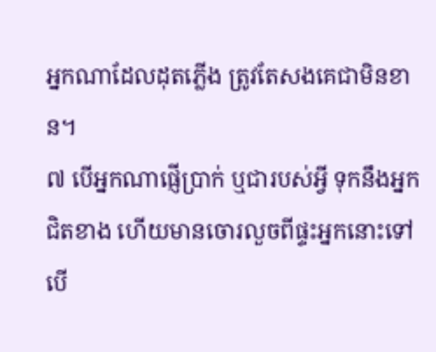អ្នកណាដែលដុតភ្លើង ត្រូវតែសងគេជាមិនខាន។
៧ បើអ្នកណាផ្ញើប្រាក់ ឬជារបស់អ្វី ទុកនឹងអ្នកជិតខាង ហើយមានចោរលួចពីផ្ទះអ្នកនោះទៅ បើ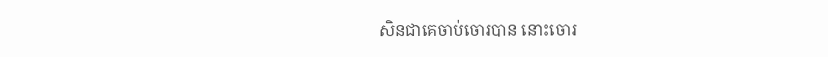សិនជាគេចាប់ចោរបាន នោះចោរ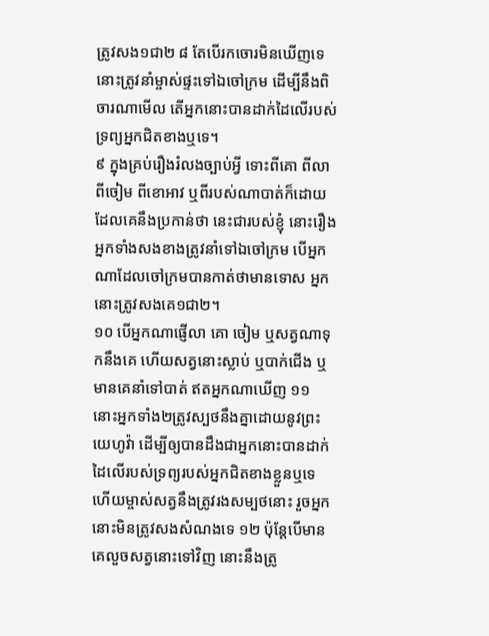ត្រូវសង១ជា២ ៨ តែបើរកចោរមិនឃើញទេ នោះត្រូវនាំម្ចាស់ផ្ទះទៅឯចៅក្រម ដើម្បីនឹងពិចារណាមើល តើអ្នកនោះបានដាក់ដៃលើរបស់ទ្រព្យអ្នកជិតខាងឬទេ។
៩ ក្នុងគ្រប់រឿងរំលងច្បាប់អ្វី ទោះពីគោ ពីលា ពីចៀម ពីខោអាវ ឬពីរបស់ណាបាត់ក៏ដោយ ដែលគេនឹងប្រកាន់ថា នេះជារបស់ខ្ញុំ នោះរឿងអ្នកទាំងសងខាងត្រូវនាំទៅឯចៅក្រម បើអ្នកណាដែលចៅក្រមបានកាត់ថាមានទោស អ្នកនោះត្រូវសងគេ១ជា២។
១០ បើអ្នកណាផ្ញើលា គោ ចៀម ឬសត្វណាទុកនឹងគេ ហើយសត្វនោះស្លាប់ ឬបាក់ជើង ឬមានគេនាំទៅបាត់ ឥតអ្នកណាឃើញ ១១ នោះអ្នកទាំង២ត្រូវស្បថនឹងគ្នាដោយនូវព្រះយេហូវ៉ា ដើម្បីឲ្យបានដឹងជាអ្នកនោះបានដាក់ដៃលើរបស់ទ្រព្យរបស់អ្នកជិតខាងខ្លួនឬទេ ហើយម្ចាស់សត្វនឹងត្រូវរងសម្បថនោះ រួចអ្នកនោះមិនត្រូវសងសំណងទេ ១២ ប៉ុន្តែបើមានគេលួចសត្វនោះទៅវិញ នោះនឹងត្រូ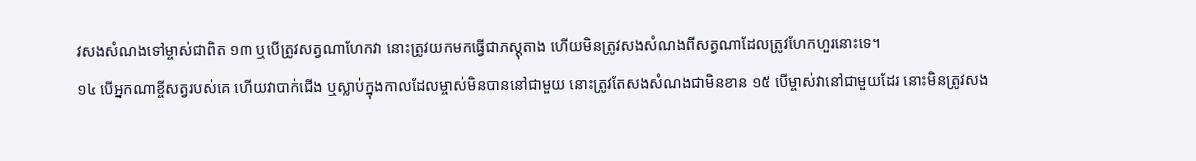វសងសំណងទៅម្ចាស់ជាពិត ១៣ ឬបើត្រូវសត្វណាហែកវា នោះត្រូវយកមកធ្វើជាភស្តុតាង ហើយមិនត្រូវសងសំណងពីសត្វណាដែលត្រូវហែកហួរនោះទេ។
១៤ បើអ្នកណាខ្ចីសត្វរបស់គេ ហើយវាបាក់ជើង ឬស្លាប់ក្នុងកាលដែលម្ចាស់មិនបាននៅជាមួយ នោះត្រូវតែសងសំណងជាមិនខាន ១៥ បើម្ចាស់វានៅជាមួយដែរ នោះមិនត្រូវសង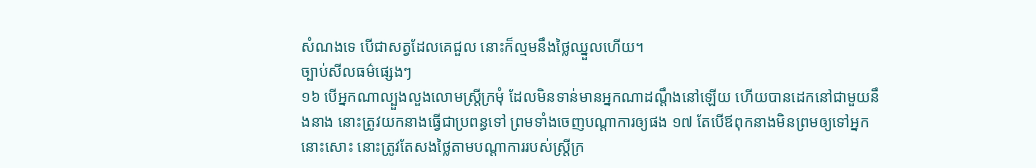សំណងទេ បើជាសត្វដែលគេជួល នោះក៏ល្មមនឹងថ្លៃឈ្នួលហើយ។
ច្បាប់សីលធម៌ផ្សេងៗ
១៦ បើអ្នកណាល្បួងលួងលោមស្ត្រីក្រមុំ ដែលមិនទាន់មានអ្នកណាដណ្តឹងនៅឡើយ ហើយបានដេកនៅជាមួយនឹងនាង នោះត្រូវយកនាងធ្វើជាប្រពន្ធទៅ ព្រមទាំងចេញបណ្តាការឲ្យផង ១៧ តែបើឪពុកនាងមិនព្រមឲ្យទៅអ្នកនោះសោះ នោះត្រូវតែសងថ្លៃតាមបណ្តាការរបស់ស្ត្រីក្រ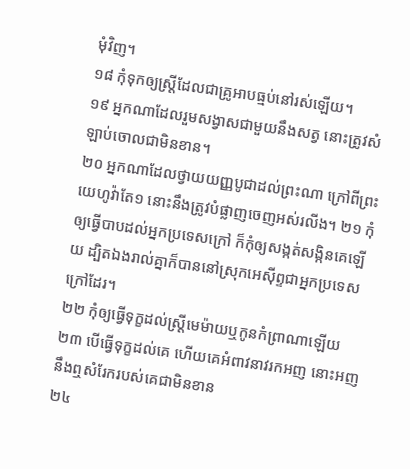មុំវិញ។
១៨ កុំទុកឲ្យស្ត្រីដែលជាគ្រូអាបធ្មប់នៅរស់ឡើយ។
១៩ អ្នកណាដែលរួមសង្វាសជាមួយនឹងសត្វ នោះត្រូវសំឡាប់ចោលជាមិនខាន។
២០ អ្នកណាដែលថ្វាយយញ្ញបូជាដល់ព្រះណា ក្រៅពីព្រះយេហូវ៉ាតែ១ នោះនឹងត្រូវបំផ្លាញចេញអស់រលីង។ ២១ កុំឲ្យធ្វើបាបដល់អ្នកប្រទេសក្រៅ ក៏កុំឲ្យសង្កត់សង្កិនគេឡើយ ដ្បិតឯងរាល់គ្នាក៏បាននៅស្រុកអេស៊ីព្ទជាអ្នកប្រទេសក្រៅដែរ។
២២ កុំឲ្យធ្វើទុក្ខដល់ស្ត្រីមេម៉ាយឬកូនកំព្រាណាឡើយ ២៣ បើធ្វើទុក្ខដល់គេ ហើយគេអំពាវនាវរកអញ នោះអញនឹងឮសំរែករបស់គេជាមិនខាន
២៤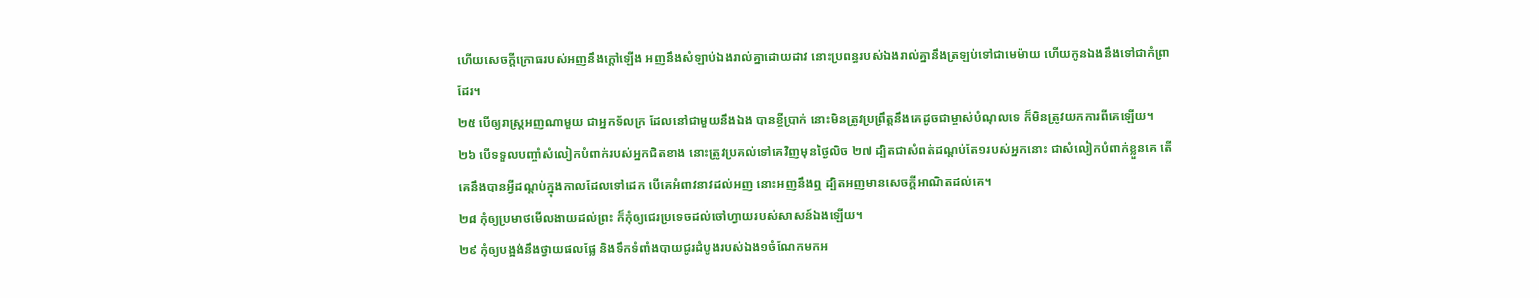ហើយសេចក្តីក្រោធរបស់អញនឹងក្តៅឡើង អញនឹងសំឡាប់ឯងរាល់គ្នាដោយដាវ នោះប្រពន្ធរបស់ឯងរាល់គ្នានឹងត្រឡប់ទៅជាមេម៉ាយ ហើយកូនឯងនឹងទៅជាកំព្រាដែរ។
២៥ បើឲ្យរាស្ត្រអញណាមួយ ជាអ្នកទ័លក្រ ដែលនៅជាមួយនឹងឯង បានខ្ចីប្រាក់ នោះមិនត្រូវប្រព្រឹត្តនឹងគេដូចជាម្ចាស់បំណុលទេ ក៏មិនត្រូវយកការពីគេឡើយ។
២៦ បើទទួលបញ្ចាំសំលៀកបំពាក់របស់អ្នកជិតខាង នោះត្រូវប្រគល់ទៅគេវិញមុនថ្ងៃលិច ២៧ ដ្បិតជាសំពត់ដណ្តប់តែ១របស់អ្នកនោះ ជាសំលៀកបំពាក់ខ្លួនគេ តើគេនឹងបានអ្វីដណ្តប់ក្នុងកាលដែលទៅដេក បើគេអំពាវនាវដល់អញ នោះអញនឹងឮ ដ្បិតអញមានសេចក្តីអាណិតដល់គេ។
២៨ កុំឲ្យប្រមាថមើលងាយដល់ព្រះ ក៏កុំឲ្យជេរប្រទេចដល់ចៅហ្វាយរបស់សាសន៍ឯងឡើយ។
២៩ កុំឲ្យបង្អង់នឹងថ្វាយផលផ្លែ និងទឹកទំពាំងបាយជូរដំបូងរបស់ឯង១ចំណែកមកអ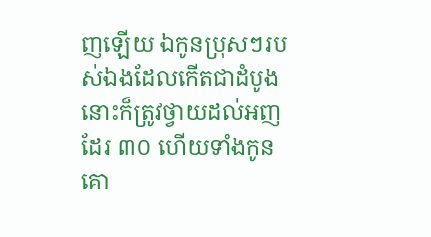ញឡើយ ឯកូនប្រុសៗរបស់ឯងដែលកើតជាដំបូង នោះក៏ត្រូវថ្វាយដល់អញដែរ ៣០ ហើយទាំងកូនគោ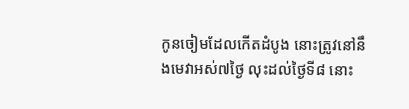កូនចៀមដែលកើតដំបូង នោះត្រូវនៅនឹងមេវាអស់៧ថ្ងៃ លុះដល់ថ្ងៃទី៨ នោះ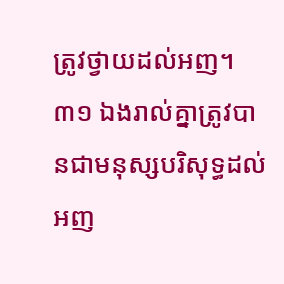ត្រូវថ្វាយដល់អញ។
៣១ ឯងរាល់គ្នាត្រូវបានជាមនុស្សបរិសុទ្ធដល់អញ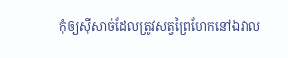កុំឲ្យស៊ីសាច់ដែលត្រូវសត្វព្រៃហែកនៅឯវាល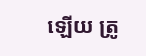ឡើយ ត្រូ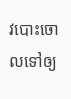វបោះចោលទៅឲ្យ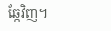ឆ្កែវិញ។